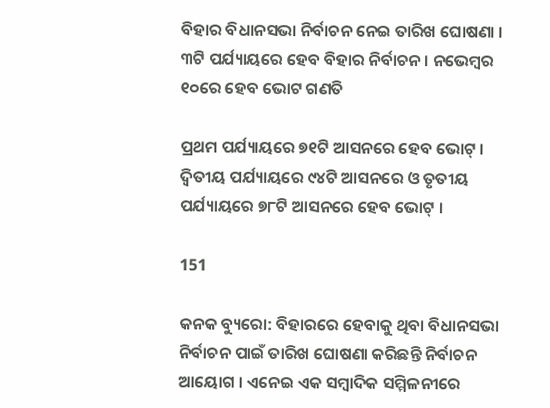ବିହାର ବିଧାନସଭା ନିର୍ବାଚନ ନେଇ ତାରିଖ ଘୋଷଣା । ୩ଟି ପର୍ଯ୍ୟାୟରେ ହେବ ବିହାର ନିର୍ବାଚନ । ନଭେମ୍ବର ୧୦ରେ ହେବ ଭୋଟ ଗଣତି

ପ୍ରଥମ ପର୍ଯ୍ୟାୟରେ ୭୧ଟି ଆସନରେ ହେବ ଭୋଟ୍ । ଦ୍ୱିତୀୟ ପର୍ଯ୍ୟାୟରେ ୯୪ଟି ଆସନରେ ଓ ତୃତୀୟ ପର୍ଯ୍ୟାୟରେ ୭୮ଟି ଆସନରେ ହେବ ଭୋଟ୍ ।

151

କନକ ବ୍ୟୁରୋ: ବିହାରରେ ହେବାକୁ ଥିବା ବିଧାନସଭା ନିର୍ବାଚନ ପାଇଁ ତାରିଖ ଘୋଷଣା କରିଛନ୍ତି ନିର୍ବାଚନ ଆୟୋଗ । ଏନେଇ ଏକ ସମ୍ବାଦିକ ସମ୍ମିଳନୀରେ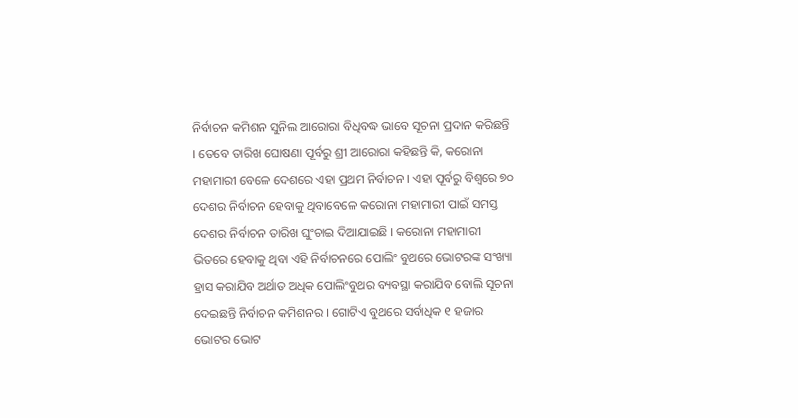ନିର୍ବାଚନ କମିଶନ ସୁନିଲ ଆରୋରା ବିଧିବଦ୍ଧ ଭାବେ ସୂଚନା ପ୍ରଦାନ କରିଛନ୍ତି । ତେବେ ତାରିଖ ଘୋଷଣା ପୂର୍ବରୁ ଶ୍ରୀ ଆରୋରା କହିଛନ୍ତି କି, କରୋନା ମହାମାରୀ ବେଳେ ଦେଶରେ ଏହା ପ୍ରଥମ ନିର୍ବାଚନ । ଏହା ପୂର୍ବରୁ ବିଶ୍ୱରେ ୭୦ ଦେଶର ନିର୍ବାଚନ ହେବାକୁ ଥିବାବେଳେ କରୋନା ମହାମାରୀ ପାଇଁ ସମସ୍ତ ଦେଶର ନିର୍ବାଚନ ତାରିଖ ଘୁଂଚାଇ ଦିଆଯାଇଛି । କରୋନା ମହାମାରୀ ଭିତରେ ହେବାକୁ ଥିବା ଏହି ନିର୍ବାଚନରେ ପୋଲିଂ ବୁଥରେ ଭୋଟରଙ୍କ ସଂଖ୍ୟା ହ୍ରାସ କରାଯିବ ଅର୍ଥାତ ଅଧିକ ପୋଲିଂବୁଥର ବ୍ୟବସ୍ଥା କରାଯିବ ବୋଲି ସୂଚନା ଦେଇଛନ୍ତି ନିର୍ବାଚନ କମିଶନର । ଗୋଟିଏ ବୁଥରେ ସର୍ବାଧିକ ୧ ହଜାର ଭୋଟର ଭୋଟ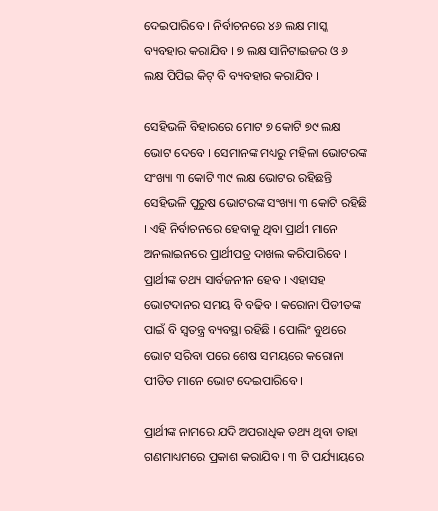ଦେଇପାରିବେ । ନିର୍ବାଚନରେ ୪୬ ଲକ୍ଷ ମାସ୍କ ବ୍ୟବହାର କରାଯିବ । ୭ ଲକ୍ଷ ସାନିଟାଇଜର ଓ ୬ ଲକ୍ଷ ପିପିଇ କିଟ୍ ବି ବ୍ୟବହାର କରାଯିବ ।

ସେହିଭଳି ବିହାରରେ ମୋଟ ୭ କୋଟି ୭୯ ଲକ୍ଷ ଭୋଟ ଦେବେ । ସେମାନଙ୍କ ମଧ୍ୟରୁ ମହିଳା ଭୋଟରଙ୍କ ସଂଖ୍ୟା ୩ କୋଟି ୩୯ ଲକ୍ଷ ଭୋଟର ରହିଛନ୍ତି ସେହିଭଳି ପୁରୁଷ ଭୋଟରଙ୍କ ସଂଖ୍ୟା ୩ କୋଟି ରହିଛି । ଏହି ନିର୍ବାଚନରେ ହେବାକୁ ଥିବା ପ୍ରାର୍ଥୀ ମାନେ ଅନଲାଇନରେ ପ୍ରାର୍ଥୀପତ୍ର ଦାଖଲ କରିପାରିବେ । ପ୍ରାର୍ଥୀଙ୍କ ତଥ୍ୟ ସାର୍ବଜନୀନ ହେବ । ଏହାସହ ଭୋଟଦାନର ସମୟ ବି ବଢିବ । କରୋନା ପିଡୀତଙ୍କ ପାଇଁ ବି ସ୍ୱତନ୍ତ୍ର ବ୍ୟବସ୍ଥା ରହିଛି । ପୋଲିଂ ବୁଥରେ ଭୋଟ ସରିବା ପରେ ଶେଷ ସମୟରେ କରୋନା ପୀଡିତ ମାନେ ଭୋଟ ଦେଇପାରିବେ ।

ପ୍ରାର୍ଥୀଙ୍କ ନାମରେ ଯଦି ଅପରାଧିକ ତଥ୍ୟ ଥିବା ତାହା ଗଣମାଧ୍ୟମରେ ପ୍ରକାଶ କରାଯିବ । ୩ ଟି ପର୍ଯ୍ୟାୟରେ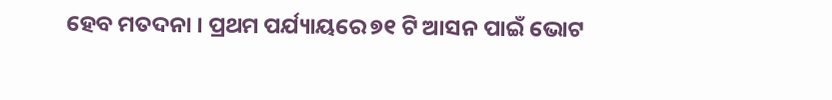ହେବ ମତଦନା । ପ୍ରଥମ ପର୍ଯ୍ୟାୟରେ ୭୧ ଟି ଆସନ ପାଇଁ ଭୋଟ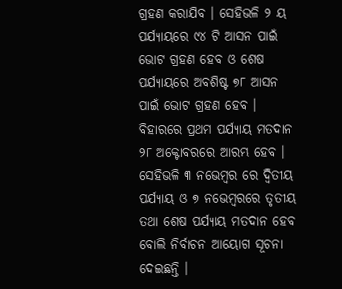ଗ୍ରହଣ କରାଯିବ । ସେହିଭଳି ୨ ୟ ପର୍ଯ୍ୟାୟରେ ୯୪ ଟି ଆସନ ପାଇଁ ଭୋଟ ଗ୍ରହଣ ହେବ ଓ ଶେଷ ପର୍ଯ୍ୟାୟରେ ଅବଶିଷ୍ଟ ୭୮ ଆସନ ପାଇଁ ଭୋଟ ଗ୍ରହଣ ହେବ । ବିହାରରେ ପ୍ରଥମ ପର୍ଯ୍ୟାୟ ମତଦାନ ୨୮ ଅକ୍ଟୋବରରେ ଆରମ୍ଭ ହେବ । ସେହିଭଳି ୩ ନଭେମ୍ବର ରେ ଦ୍ୱିତୀୟ ପର୍ଯ୍ୟାୟ ଓ ୭ ନଭେମ୍ବରରେ ତୃତୀୟ ତଥା ଶେଷ ପର୍ଯ୍ୟାୟ ମତଦାନ ହେବ ବୋଲି ନିର୍ବାଚନ ଆୟୋଗ ସୂଚନା ଦେଇଛନ୍ତି ।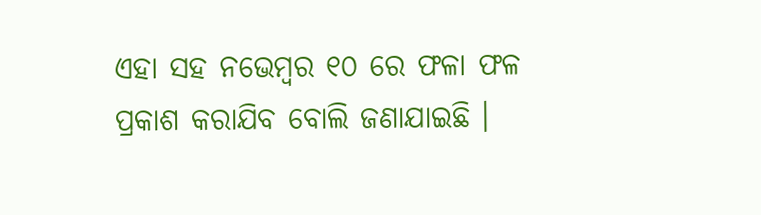ଏହା ସହ ନଭେମ୍ବର ୧୦ ରେ ଫଳା ଫଳ ପ୍ରକାଶ କରାଯିବ ବୋଲି ଜଣାଯାଇଛି ।